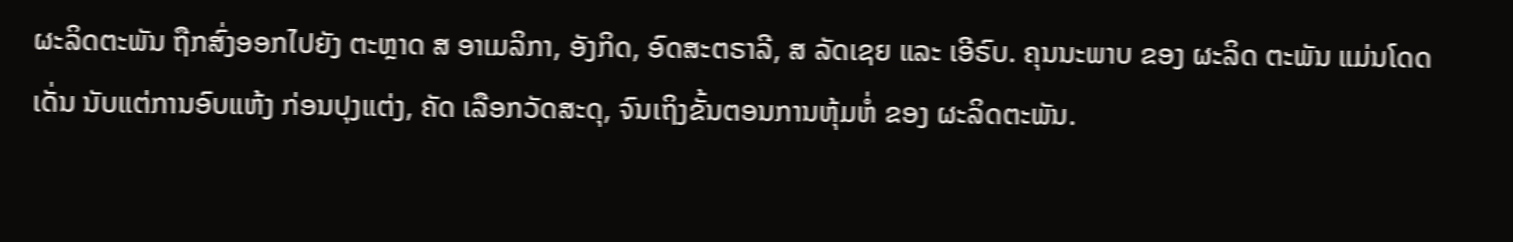ຜະລິດຕະພັນ ຖືກສົ່ງອອກໄປຍັງ ຕະຫຼາດ ສ ອາເມລິກາ, ອັງກິດ, ອົດສະຕຣາລີ, ສ ລັດເຊຍ ແລະ ເອີຣົບ. ຄຸນນະພາບ ຂອງ ຜະລິດ ຕະພັນ ແມ່ນໂດດເດັ່ນ ນັບແຕ່ການອົບແຫ້ງ ກ່ອນປຸງແຕ່ງ, ຄັດ ເລືອກວັດສະດຸ, ຈົນເຖິງຂັ້ນຕອນການຫຸ້ມຫໍ່ ຂອງ ຜະລິດຕະພັນ.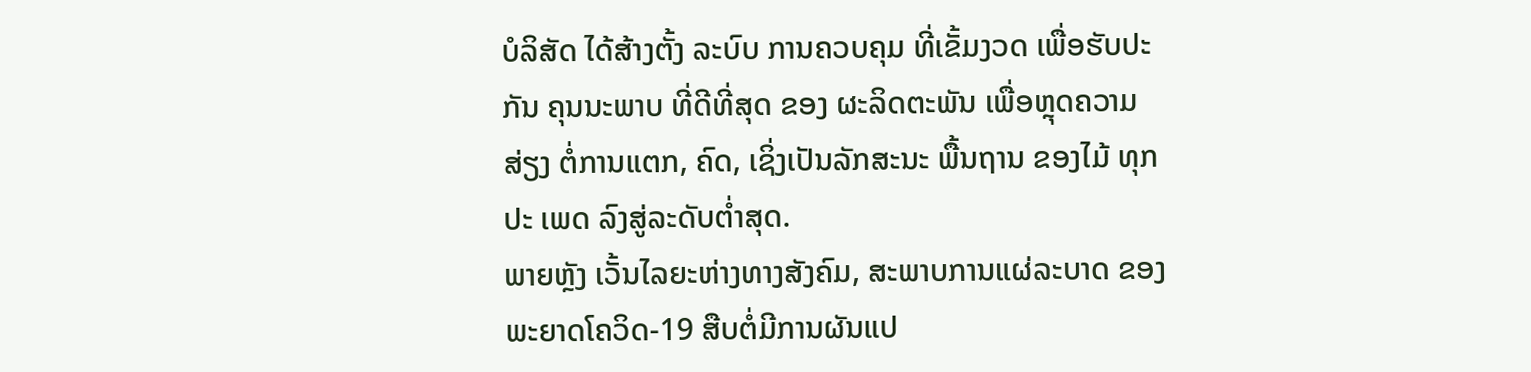ບໍລິສັດ ໄດ້ສ້າງຕັ້ງ ລະບົບ ການຄວບຄຸມ ທີ່ເຂັ້ມງວດ ເພື່ອຮັບປະ ກັນ ຄຸນນະພາບ ທີ່ດີທີ່ສຸດ ຂອງ ຜະລິດຕະພັນ ເພື່ອຫຼຸດຄວາມສ່ຽງ ຕໍ່ການແຕກ, ຄົດ, ເຊິ່ງເປັນລັກສະນະ ພື້ນຖານ ຂອງໄມ້ ທຸກປະ ເພດ ລົງສູ່ລະດັບຕໍ່າສຸດ.
ພາຍຫຼັງ ເວັ້ນໄລຍະຫ່າງທາງສັງຄົມ, ສະພາບການແຜ່ລະບາດ ຂອງພະຍາດໂຄວິດ-19 ສືບຕໍ່ມີການຜັນແປ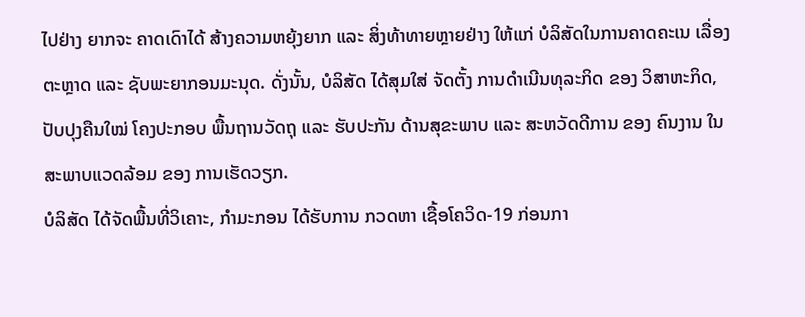ໄປຢ່າງ ຍາກຈະ ຄາດເດົາໄດ້ ສ້າງຄວາມຫຍຸ້ງຍາກ ແລະ ສິ່ງທ້າທາຍຫຼາຍຢ່າງ ໃຫ້ແກ່ ບໍລິສັດໃນການຄາດຄະເນ ເລື່ອງຕະຫຼາດ ແລະ ຊັບພະຍາກອນມະນຸດ. ດັ່ງນັ້ນ, ບໍລິສັດ ໄດ້ສຸມໃສ່ ຈັດຕັ້ງ ການດໍາເນີນທຸລະກິດ ຂອງ ວິສາຫະກິດ, ປັບປຸງຄືນໃໝ່ ໂຄງປະກອບ ພື້ນຖານວັດຖຸ ແລະ ຮັບປະກັນ ດ້ານສຸຂະພາບ ແລະ ສະຫວັດດີການ ຂອງ ຄົນງານ ໃນສະພາບແວດລ້ອມ ຂອງ ການເຮັດວຽກ.
ບໍລິສັດ ໄດ້ຈັດພື້ນທີ່ວິເຄາະ, ກຳມະກອນ ໄດ້ຮັບການ ກວດຫາ ເຊື້ອໂຄວິດ-19 ກ່ອນກາ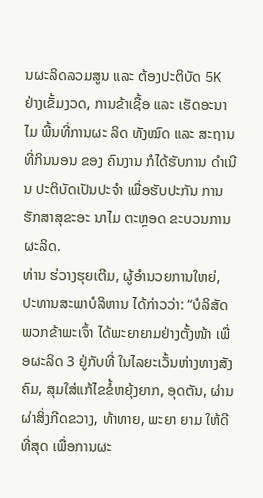ນຜະລິດລວມສູນ ແລະ ຕ້ອງປະຕິບັດ 5K ຢ່າງເຂັ້ມງວດ, ການຂ້າເຊື້ອ ແລະ ເຮັດອະນາໄມ ພື້ນທີ່ການຜະ ລິດ ທັງໝົດ ແລະ ສະຖານທີ່ກິນນອນ ຂອງ ຄົນງານ ກໍໄດ້ຮັບການ ດຳເນີນ ປະຕິບັດເປັນປະຈຳ ເພື່ອຮັບປະກັນ ການຮັກສາສຸຂະອະ ນາໄມ ຕະຫຼອດ ຂະບວນການຜະລິດ.
ທ່ານ ຮ່ວາງຮຸຍເຕີມ, ຜູ້ອຳນວຍການໃຫຍ່, ປະທານສະພາບໍລິຫານ ໄດ້ກ່າວວ່າ: “ບໍລິສັດ ພວກຂ້າພະເຈົ້າ ໄດ້ພະຍາຍາມຢ່າງຕັ້ງໜ້າ ເພື່ອຜະລິດ 3 ຢູ່ກັບທີ່ ໃນໄລຍະເວັ້ນຫ່າງທາງສັງຄົມ, ສຸມໃສ່ແກ້ໄຂຂໍ້ຫຍຸ້ງຍາກ, ອຸດຕັນ, ຜ່ານຜ່າສິ່ງກີດຂວາງ, ທ້າທາຍ, ພະຍາ ຍາມ ໃຫ້ດີທີ່ສຸດ ເພື່ອການຜະ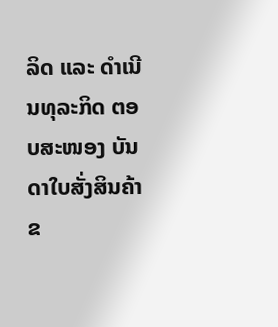ລິດ ແລະ ດຳເນີນທຸລະກິດ ຕອບສະໜອງ ບັນດາໃບສັ່ງສິນຄ້າ ຂ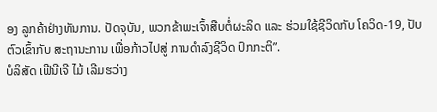ອງ ລູກຄ້າຢ່າງທັນການ. ປັດຈຸບັນ, ພວກຂ້າພະເຈົ້າສືບຕໍ່ຜະລິດ ແລະ ຮ່ວມໃຊ້ຊີວິດກັບ ໂຄວິດ-19, ປັບຕົວເຂົ້າກັບ ສະຖານະການ ເພື່ອກ້າວໄປສູ່ ການດໍາລົງຊີວິດ ປົກກະຕິ”.
ບໍລິສັດ ເຟີນີເຈີ ໄມ້ ເລີມຮວ່າງ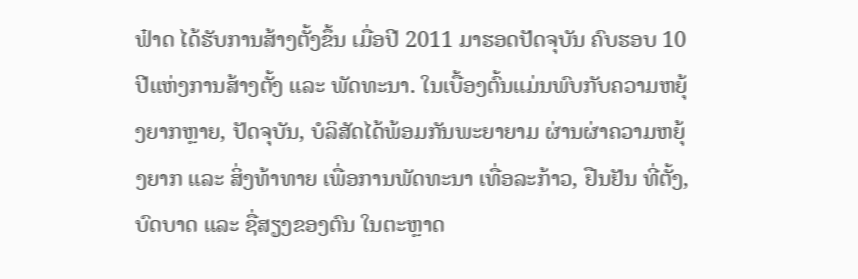ຟ໋າດ ໄດ້ຮັບການສ້າງຕັ້ງຂຶ້ນ ເມື່ອປີ 2011 ມາຮອດປັດຈຸບັນ ຄົບຮອບ 10 ປີແຫ່ງການສ້າງຕັ້ງ ແລະ ພັດທະນາ. ໃນເບື້ອງຕົ້ນແມ່ນພົບກັບຄວາມຫຍຸ້ງຍາກຫຼາຍ, ປັດຈຸບັນ, ບໍລິສັດໄດ້ພ້ອມກັນພະຍາຍາມ ຜ່ານຜ່າຄວາມຫຍຸ້ງຍາກ ແລະ ສິ່ງທ້າທາຍ ເພື່ອການພັດທະນາ ເທື່ອລະກ້າວ, ຢືນຢັນ ທີ່ຕັ້ງ, ບົດບາດ ແລະ ຊື່ສຽງຂອງຕົນ ໃນຕະຫຼາດ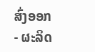ສົ່ງອອກ - ຜະລິດ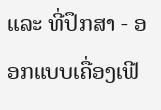ແລະ ທີ່ປຶກສາ - ອອກແບບເຄື່ອງເຟີ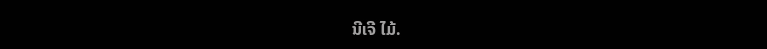ນີເຈີ ໄມ້.